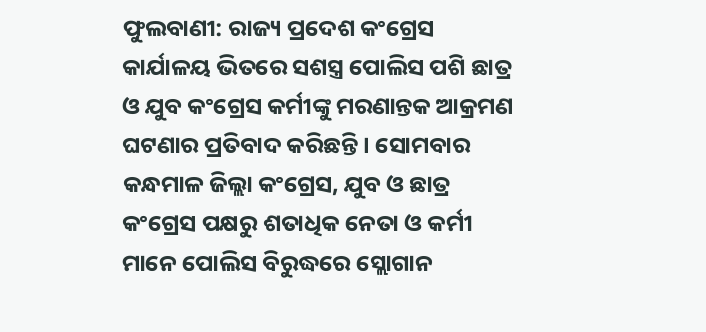ଫୁଲବାଣୀ: ରାଜ୍ୟ ପ୍ରଦେଶ କଂଗ୍ରେସ କାର୍ଯାଳୟ ଭିତରେ ସଶସ୍ତ୍ର ପୋଲିସ ପଶି ଛାତ୍ର ଓ ଯୁବ କଂଗ୍ରେସ କର୍ମୀଙ୍କୁ ମରଣାନ୍ତକ ଆକ୍ରମଣ ଘଟଣାର ପ୍ରତିବାଦ କରିଛନ୍ତି । ସୋମବାର କନ୍ଧମାଳ ଜିଲ୍ଲା କଂଗ୍ରେସ, ଯୁବ ଓ ଛାତ୍ର କଂଗ୍ରେସ ପକ୍ଷରୁ ଶତାଧିକ ନେତା ଓ କର୍ମୀ ମାନେ ପୋଲିସ ବିରୁଦ୍ଧରେ ସ୍ଲୋଗାନ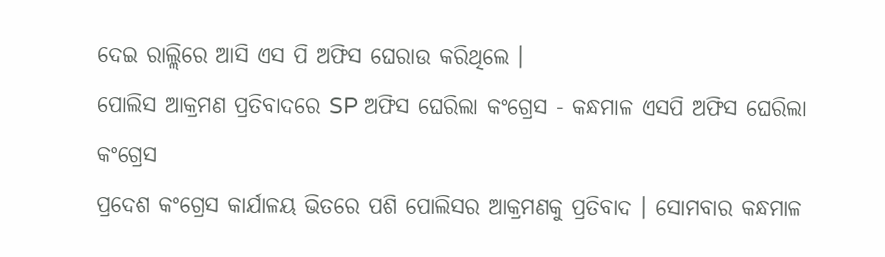ଦେଇ ରାଲ୍ଲିରେ ଆସି ଏସ ପି ଅଫିସ ଘେରାଉ କରିଥିଲେ ।
ପୋଲିସ ଆକ୍ରମଣ ପ୍ରତିବାଦରେ SP ଅଫିସ ଘେରିଲା କଂଗ୍ରେସ - କନ୍ଧମାଳ ଏସପି ଅଫିସ ଘେରିଲା କଂଗ୍ରେସ
ପ୍ରଦେଶ କଂଗ୍ରେସ କାର୍ଯାଳୟ ଭିତରେ ପଶି ପୋଲିସର ଆକ୍ରମଣକୁ ପ୍ରତିବାଦ । ସୋମବାର କନ୍ଧମାଳ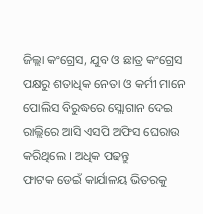ଜିଲ୍ଲା କଂଗ୍ରେସ, ଯୁବ ଓ ଛାତ୍ର କଂଗ୍ରେସ ପକ୍ଷରୁ ଶତାଧିକ ନେତା ଓ କର୍ମୀ ମାନେ ପୋଲିସ ବିରୁଦ୍ଧରେ ସ୍ଲୋଗାନ ଦେଇ ରାଲ୍ଲିରେ ଆସି ଏସପି ଅଫିସ ଘେରାଉ କରିଥିଲେ । ଅଧିକ ପଢନ୍ତୁ
ଫାଟକ ଡେଇଁ କାର୍ଯାଳୟ ଭିତରକୁ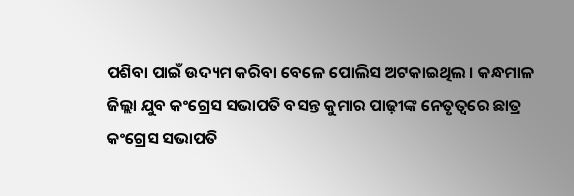ପଶିବା ପାଇଁ ଉଦ୍ୟମ କରିବା ବେଳେ ପୋଲିସ ଅଟକାଇଥିଲ । କନ୍ଧମାଳ ଜିଲ୍ଲା ଯୁବ କଂଗ୍ରେସ ସଭାପତି ବସନ୍ତ କୁମାର ପାଢ଼ୀଙ୍କ ନେତୃତ୍ୱରେ ଛାତ୍ର କଂଗ୍ରେସ ସଭାପତି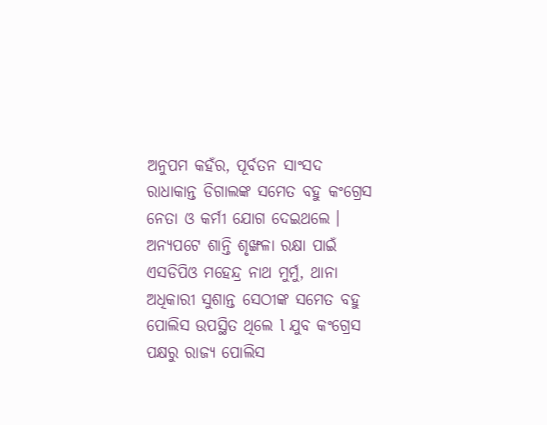ଅନୁପମ କହଁର, ପୂର୍ବତନ ସାଂସଦ ରାଧାକାନ୍ତ ଡିଗାଲଙ୍କ ସମେତ ବହୁ କଂଗ୍ରେସ ନେତା ଓ କର୍ମୀ ଯୋଗ ଦେଇଥଲେ । ଅନ୍ୟପଟେ ଶାନ୍ତି ଶୃଙ୍ଖଳା ରକ୍ଷା ପାଇଁ ଏସଡିପିଓ ମହେନ୍ଦ୍ର ନାଥ ମୁର୍ମୁ, ଥାନା ଅଧିକାରୀ ସୁଶାନ୍ତ ସେଠୀଙ୍କ ସମେତ ବହୁ ପୋଲିସ ଉପସ୍ଥିତ ଥିଲେ l ଯୁବ କଂଗ୍ରେସ ପକ୍ଷରୁ ରାଜ୍ୟ ପୋଲିସ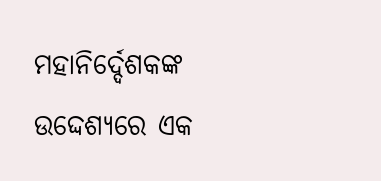ମହାନିର୍ଦ୍ଦେଶକଙ୍କ ଉଦ୍ଦେଶ୍ୟରେ ଏକ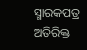ସ୍ମାରକପତ୍ର ଅତିରିକ୍ତ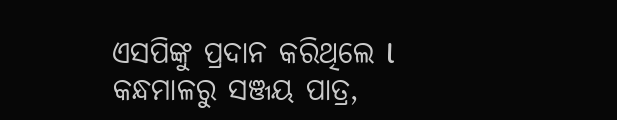ଏସପିଙ୍କୁ ପ୍ରଦାନ କରିଥିଲେ l
କନ୍ଧମାଳରୁ ସଞ୍ଜୟ ପାତ୍ର,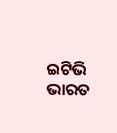ଇଟିଭି ଭାରତ